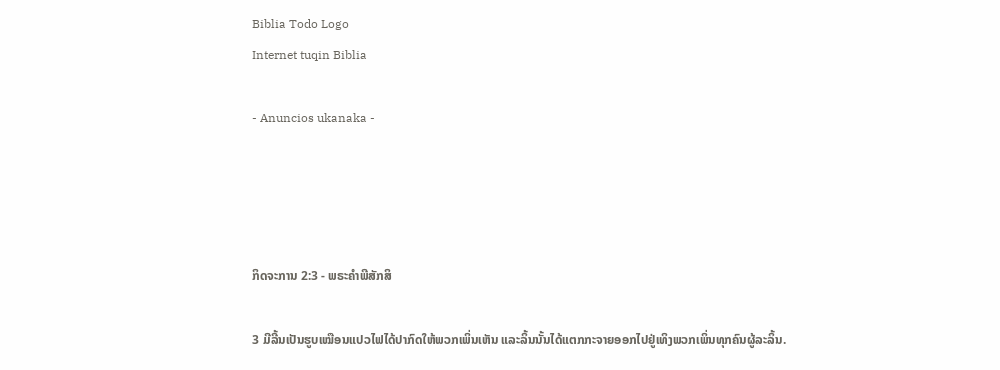Biblia Todo Logo
Internet tuqin Biblia

- Anuncios ukanaka -




ກິດຈະການ 2:3 - ພຣະຄຳພີສັກສິ

3 ມີລີ້ນເປັນຮູບເໝືອນແປວໄຟໄດ້ປາກົດໃຫ້ພວກເພິ່ນເຫັນ ແລະລິ້ນນັ້ນໄດ້ແຕກກະຈາຍອອກໄປຢູ່ເທິງພວກເພິ່ນທຸກຄົນຜູ້ລະລິ້ນ.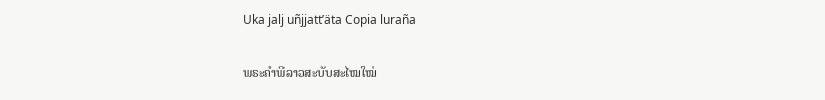Uka jalj uñjjattʼäta Copia luraña

ພຣະຄຳພີລາວສະບັບສະໄໝໃໝ່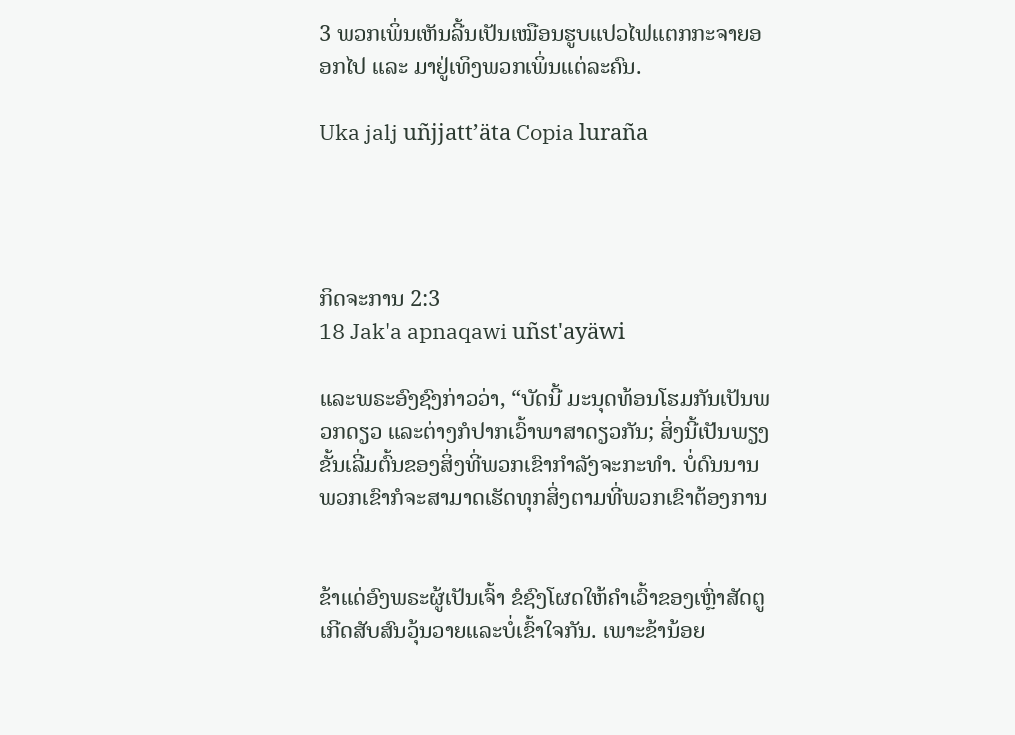3 ພວກເພິ່ນເຫັນລີ້ນເປັນເໝືອນຮູບແປວໄຟແຕກກະຈາຍອອກໄປ ແລະ ມາຢູ່ເທິງພວກເພິ່ນແຕ່ລະຄົນ.

Uka jalj uñjjattʼäta Copia luraña




ກິດຈະການ 2:3
18 Jak'a apnaqawi uñst'ayäwi

ແລະພຣະອົງຊົງກ່າວວ່າ, “ບັດນີ້ ມະນຸດທ້ອນໂຮມກັນເປັນພວກດຽວ ແລະຕ່າງກໍປາກເວົ້າພາສາດຽວກັນ; ສິ່ງນີ້ເປັນພຽງຂັ້ນເລີ່ມຕົ້ນຂອງສິ່ງທີ່ພວກເຂົາກຳລັງຈະກະທຳ. ບໍ່ດົນນານ ພວກເຂົາກໍຈະສາມາດເຮັດທຸກສິ່ງຕາມທີ່ພວກເຂົາຕ້ອງການ


ຂ້າແດ່ອົງພຣະຜູ້ເປັນເຈົ້າ ຂໍຊົງໂຜດໃຫ້ຄຳເວົ້າຂອງເຫຼົ່າສັດຕູ ເກີດສັບສົນວຸ້ນວາຍແລະບໍ່ເຂົ້າໃຈກັນ. ເພາະຂ້ານ້ອຍ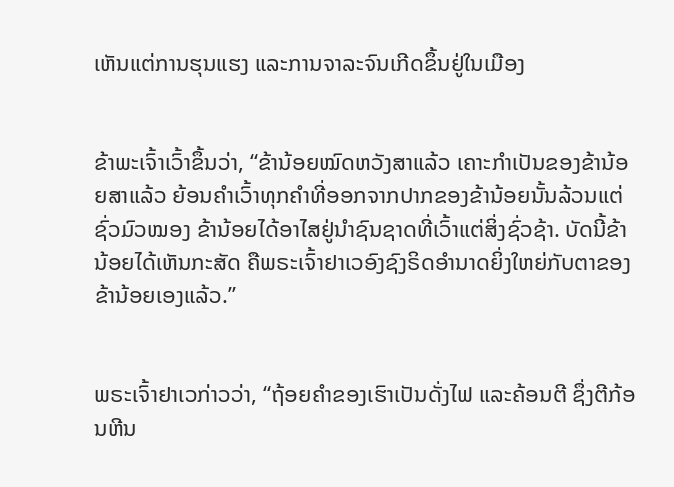ເຫັນແຕ່ການຮຸນແຮງ ແລະການຈາລະຈົນເກີດຂຶ້ນຢູ່ໃນເມືອງ


ຂ້າພະເຈົ້າເວົ້າຂຶ້ນວ່າ, “ຂ້ານ້ອຍໝົດຫວັງສາແລ້ວ ເຄາະກຳເປັນຂອງຂ້ານ້ອຍສາແລ້ວ ຍ້ອນຄຳເວົ້າທຸກຄຳທີ່ອອກຈາກປາກຂອງຂ້ານ້ອຍນັ້ນລ້ວນແຕ່ຊົ່ວມົວໝອງ ຂ້ານ້ອຍໄດ້ອາໄສຢູ່ນຳຊົນຊາດທີ່ເວົ້າແຕ່ສິ່ງຊົ່ວຊ້າ. ບັດນີ້ຂ້ານ້ອຍໄດ້ເຫັນກະສັດ ຄືພຣະເຈົ້າຢາເວອົງຊົງຣິດອຳນາດຍິ່ງໃຫຍ່ກັບຕາຂອງຂ້ານ້ອຍເອງແລ້ວ.”


ພຣະເຈົ້າຢາເວກ່າວວ່າ, “ຖ້ອຍຄຳຂອງເຮົາເປັນດັ່ງໄຟ ແລະຄ້ອນຕີ ຊຶ່ງຕີກ້ອນຫີນ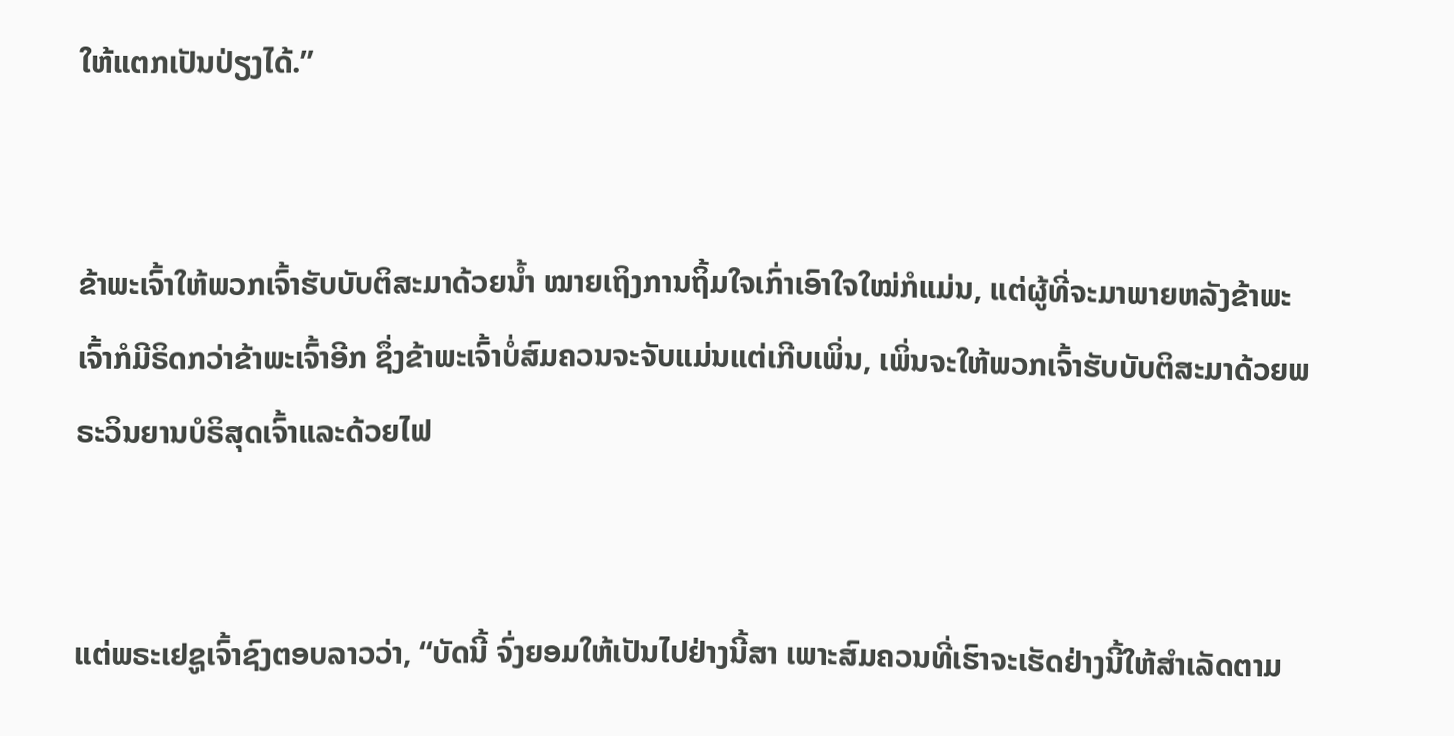ໃຫ້ແຕກເປັນປ່ຽງໄດ້.”


ຂ້າພະເຈົ້າໃຫ້ພວກເຈົ້າຮັບບັບຕິສະມາດ້ວຍນໍ້າ ໝາຍເຖິງການຖິ້ມໃຈເກົ່າເອົາໃຈໃໝ່ກໍແມ່ນ, ແຕ່ຜູ້ທີ່ຈະມາພາຍຫລັງຂ້າພະເຈົ້າກໍມີຣິດກວ່າຂ້າພະເຈົ້າອີກ ຊຶ່ງຂ້າພະເຈົ້າບໍ່ສົມຄວນຈະຈັບແມ່ນແຕ່ເກີບເພິ່ນ, ເພິ່ນຈະໃຫ້ພວກເຈົ້າຮັບບັບຕິສະມາດ້ວຍພຣະວິນຍານບໍຣິສຸດເຈົ້າແລະດ້ວຍໄຟ


ແຕ່ພຣະເຢຊູເຈົ້າຊົງຕອບລາວວ່າ, “ບັດນີ້ ຈົ່ງຍອມໃຫ້ເປັນໄປຢ່າງນີ້ສາ ເພາະສົມຄວນທີ່ເຮົາຈະເຮັດຢ່າງນີ້ໃຫ້ສຳເລັດຕາມ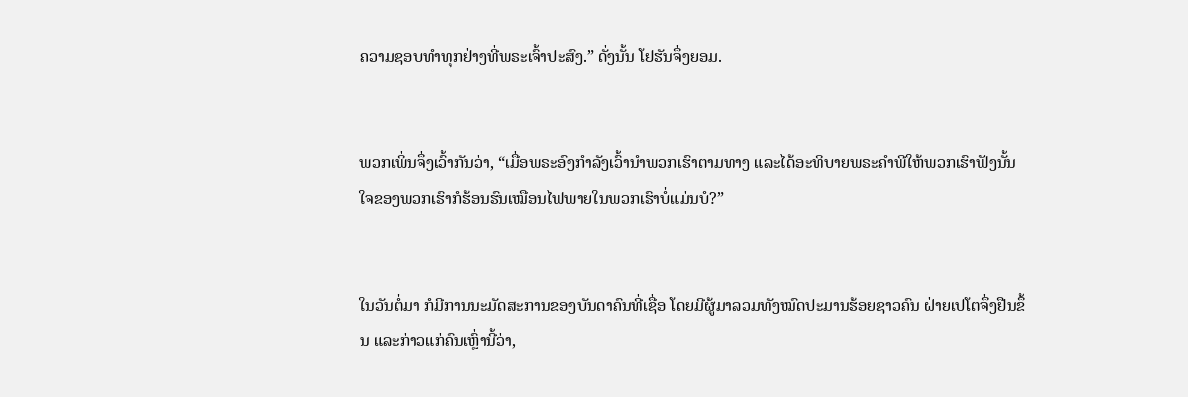ຄວາມຊອບທຳທຸກຢ່າງທີ່ພຣະເຈົ້າປະສົງ.” ດັ່ງນັ້ນ ໂຢຮັນຈຶ່ງຍອມ.


ພວກເພິ່ນຈຶ່ງເວົ້າກັນວ່າ, “ເມື່ອພຣະອົງກຳລັງເວົ້ານຳພວກເຮົາຕາມທາງ ແລະໄດ້ອະທິບາຍພຣະຄຳພີໃຫ້ພວກເຮົາຟັງນັ້ນ ໃຈຂອງພວກເຮົາກໍຮ້ອນຮົນເໝືອນໄຟພາຍໃນພວກເຮົາບໍ່ແມ່ນບໍ?”


ໃນວັນຕໍ່ມາ ກໍມີການນະມັດສະການຂອງບັນດາຄົນທີ່ເຊື່ອ ໂດຍມີຜູ້ມາລວມທັງໝົດປະມານຮ້ອຍຊາວຄົນ ຝ່າຍເປໂຕຈຶ່ງຢືນຂຶ້ນ ແລະກ່າວແກ່ຄົນເຫຼົ່ານີ້ວ່າ,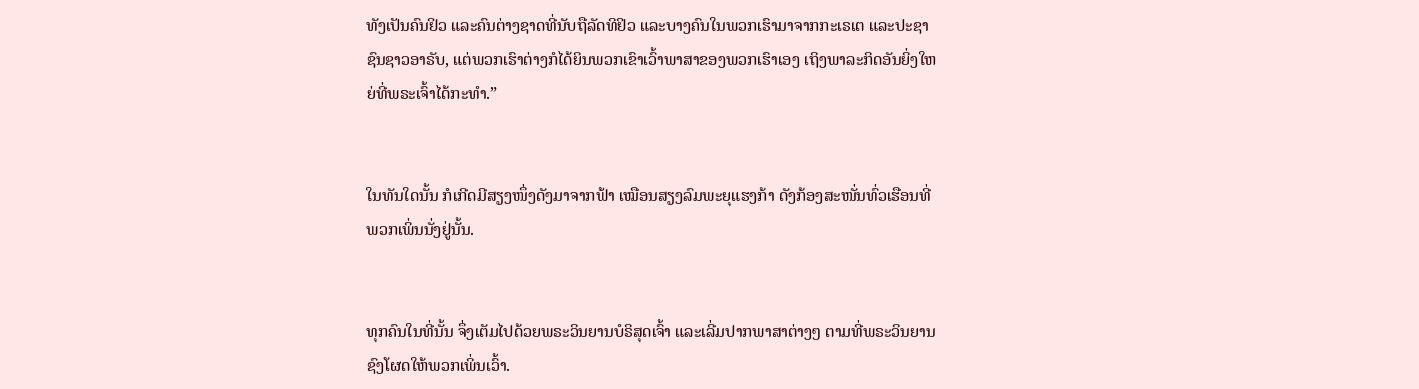ທັງເປັນຄົນຢິວ ແລະຄົນຕ່າງຊາດທີ່ນັບຖືລັດທິຢິວ ແລະບາງຄົນໃນພວກເຮົາມາຈາກກະເຣເຕ ແລະປະຊາຊົນຊາວອາຣັບ, ແຕ່ພວກເຮົາຕ່າງກໍໄດ້ຍິນພວກເຂົາເວົ້າພາສາຂອງພວກເຮົາເອງ ເຖິງພາລະກິດອັນຍິ່ງໃຫຍ່ທີ່ພຣະເຈົ້າໄດ້ກະທຳ.”


ໃນທັນໃດນັ້ນ ກໍເກີດມີສຽງໜຶ່ງດັງມາຈາກຟ້າ ເໝືອນສຽງລົມພະຍຸແຮງກ້າ ດັງກ້ອງສະໜັ່ນທົ່ວເຮືອນທີ່ພວກເພິ່ນນັ່ງຢູ່ນັ້ນ.


ທຸກຄົນໃນທີ່ນັ້ນ ຈຶ່ງເຕັມໄປດ້ວຍພຣະວິນຍານບໍຣິສຸດເຈົ້າ ແລະເລີ່ມປາກພາສາຕ່າງໆ ຕາມທີ່ພຣະວິນຍານຊົງໂຜດໃຫ້ພວກເພິ່ນເວົ້າ.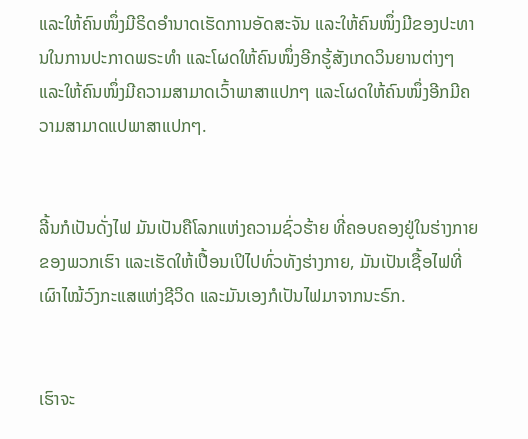ແລະໃຫ້ຄົນໜຶ່ງມີຣິດອຳນາດເຮັດການອັດສະຈັນ ແລະໃຫ້ຄົນໜຶ່ງມີຂອງປະທານໃນການປະກາດພຣະທຳ ແລະໂຜດໃຫ້ຄົນໜຶ່ງອີກຮູ້ສັງເກດວິນຍານຕ່າງໆ ແລະໃຫ້ຄົນໜຶ່ງມີຄວາມສາມາດເວົ້າພາສາແປກໆ ແລະໂຜດໃຫ້ຄົນໜຶ່ງອີກມີຄວາມສາມາດແປພາສາແປກໆ.


ລີ້ນກໍເປັນດັ່ງໄຟ ມັນເປັນຄືໂລກແຫ່ງຄວາມຊົ່ວຮ້າຍ ທີ່ຄອບຄອງຢູ່ໃນຮ່າງກາຍຂອງພວກເຮົາ ແລະເຮັດໃຫ້ເປື້ອນເປິໄປທົ່ວທັງຮ່າງກາຍ, ມັນເປັນເຊື້ອໄຟທີ່ເຜົາໄໝ້ວົງກະແສແຫ່ງຊີວິດ ແລະມັນເອງກໍເປັນໄຟມາຈາກນະຣົກ.


ເຮົາຈະ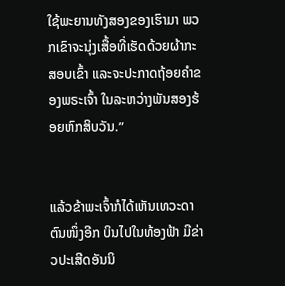ໃຊ້ພະຍານທັງສອງຂອງເຮົາມາ ພວກເຂົາຈະນຸ່ງເສື້ອທີ່ເຮັດດ້ວຍຜ້າກະສອບເຂົ້າ ແລະຈະປະກາດຖ້ອຍຄຳຂອງພຣະເຈົ້າ ໃນລະຫວ່າງພັນສອງຮ້ອຍຫົກສິບວັນ.”


ແລ້ວຂ້າພະເຈົ້າກໍໄດ້ເຫັນເທວະດາຕົນໜຶ່ງອີກ ບິນໄປໃນທ້ອງຟ້າ ມີຂ່າວປະເສີດອັນນິ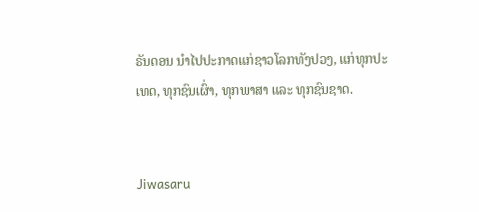ຣັນດອນ ນຳໄປປະກາດແກ່ຊາວໂລກທັງປວງ, ແກ່ທຸກປະເທດ, ທຸກຊົນເຜົ່າ, ທຸກພາສາ ແລະ ທຸກຊົນຊາດ.


Jiwasaru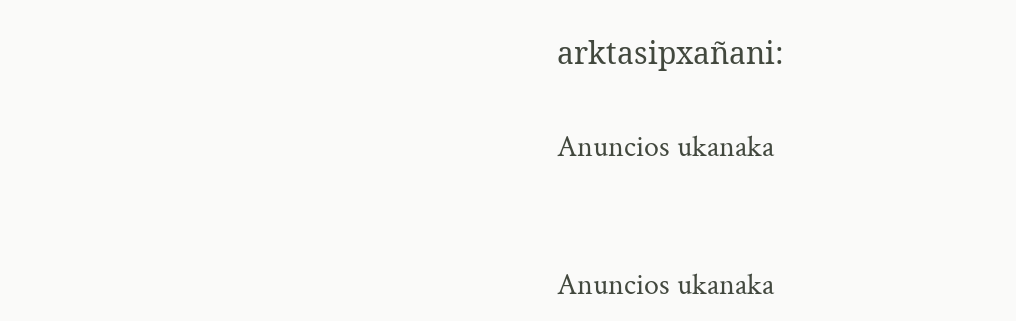arktasipxañani:

Anuncios ukanaka


Anuncios ukanaka